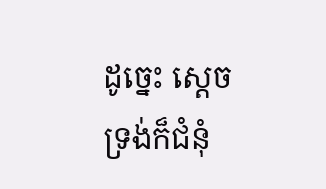ដូច្នេះ ស្តេចទ្រង់ក៏ជំនុំ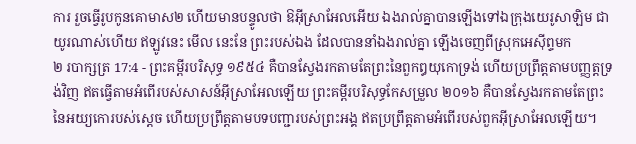ការ រួចធ្វើរូបកូនគោមាស២ ហើយមានបន្ទូលថា ឱអ៊ីស្រាអែលអើយ ឯងរាល់គ្នាបានឡើងទៅឯក្រុងយេរូសាឡិម ជាយូរណាស់ហើយ ឥឡូវនេះ មើល នេះនែ ព្រះរបស់ឯង ដែលបាននាំឯងរាល់គ្នា ឡើងចេញពីស្រុកអេស៊ីព្ទមក
២ របាក្សត្រ 17:4 - ព្រះគម្ពីរបរិសុទ្ធ ១៩៥៤ គឺបានស្វែងរកតាមតែព្រះនៃពួកឰយុកោទ្រង់ ហើយប្រព្រឹត្តតាមបញ្ញត្តទ្រង់វិញ ឥតធ្វើតាមអំពើរបស់សាសន៍អ៊ីស្រាអែលឡើយ ព្រះគម្ពីរបរិសុទ្ធកែសម្រួល ២០១៦ គឺបានស្វែងរកតាមតែព្រះនៃអយ្យកោរបស់ស្ដេច ហើយប្រព្រឹត្តតាមបទបញ្ជារបស់ព្រះអង្គ ឥតប្រព្រឹត្តតាមអំពើរបស់ពួកអ៊ីស្រាអែលឡើយ។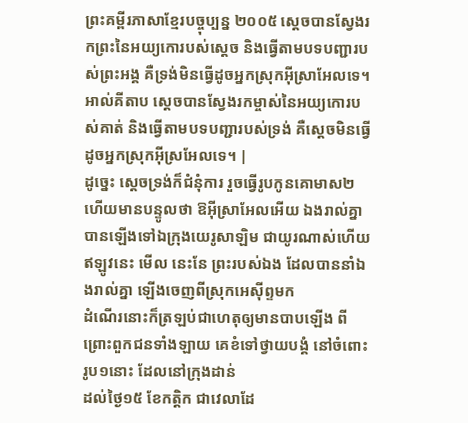ព្រះគម្ពីរភាសាខ្មែរបច្ចុប្បន្ន ២០០៥ ស្ដេចបានស្វែងរកព្រះនៃអយ្យកោរបស់ស្ដេច និងធ្វើតាមបទបញ្ជារបស់ព្រះអង្គ គឺទ្រង់មិនធ្វើដូចអ្នកស្រុកអ៊ីស្រាអែលទេ។ អាល់គីតាប ស្តេចបានស្វែងរកម្ចាស់នៃអយ្យកោរបស់គាត់ និងធ្វើតាមបទបញ្ជារបស់ទ្រង់ គឺស្តេចមិនធ្វើដូចអ្នកស្រុកអ៊ីស្រអែលទេ។ |
ដូច្នេះ ស្តេចទ្រង់ក៏ជំនុំការ រួចធ្វើរូបកូនគោមាស២ ហើយមានបន្ទូលថា ឱអ៊ីស្រាអែលអើយ ឯងរាល់គ្នាបានឡើងទៅឯក្រុងយេរូសាឡិម ជាយូរណាស់ហើយ ឥឡូវនេះ មើល នេះនែ ព្រះរបស់ឯង ដែលបាននាំឯងរាល់គ្នា ឡើងចេញពីស្រុកអេស៊ីព្ទមក
ដំណើរនោះក៏ត្រឡប់ជាហេតុឲ្យមានបាបឡើង ពីព្រោះពួកជនទាំងឡាយ គេខំទៅថ្វាយបង្គំ នៅចំពោះរូប១នោះ ដែលនៅក្រុងដាន់
ដល់ថ្ងៃ១៥ ខែកត្តិក ជាវេលាដែ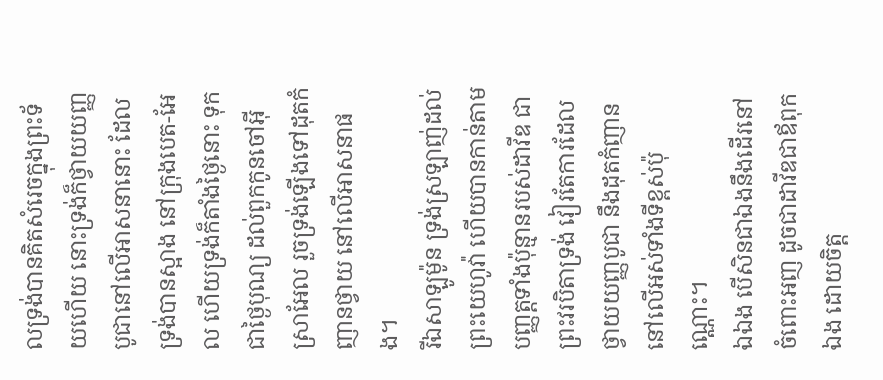លទ្រង់បានគិតសំរេចក្នុងព្រះទ័យហើយ នោះទ្រង់ក៏ថ្វាយយញ្ញបូជានៅលើអាសនានោះ ដែលទ្រង់បានស្អាង នៅក្រុងបេត-អែល ហើយទ្រង់ក៏តាំងថ្ងៃនោះ ទុកជាថ្ងៃបុណ្យ ដល់ពួកកូនចៅអ៊ីស្រាអែល រួចទ្រង់ឡើងទៅដុតកំញានថ្វាយ នៅលើអាសនាផង។
រីឯសាឡូម៉ូន ទ្រង់ស្រឡាញ់ដល់ព្រះយេហូវ៉ា ហើយបានកាន់តាមបញ្ញត្តទាំងប៉ុន្មានរបស់ដាវីឌ ជាព្រះវរបិតាទ្រង់ វៀរតែការដែលថ្វាយយញ្ញបូជា នឹងដុតកំញាន នៅលើអស់ទាំងទីខ្ពស់ប៉ុណ្ណោះ។
ឯឯង បើសិនជាឯងនឹងដើរនៅចំពោះអញ ដូចជាដាវីឌជាឪពុកឯង ដោយចិត្ត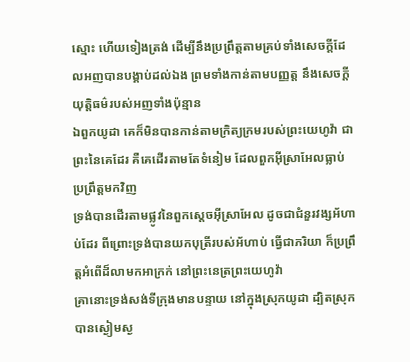ស្មោះ ហើយទៀងត្រង់ ដើម្បីនឹងប្រព្រឹត្តតាមគ្រប់ទាំងសេចក្ដីដែលអញបានបង្គាប់ដល់ឯង ព្រមទាំងកាន់តាមបញ្ញត្ត នឹងសេចក្ដីយុត្តិធម៌របស់អញទាំងប៉ុន្មាន
ឯពួកយូដា គេក៏មិនបានកាន់តាមក្រិត្យក្រមរបស់ព្រះយេហូវ៉ា ជាព្រះនៃគេដែរ គឺគេដើរតាមតែទំនៀម ដែលពួកអ៊ីស្រាអែលធ្លាប់ប្រព្រឹត្តមកវិញ
ទ្រង់បានដើរតាមផ្លូវនៃពួកស្តេចអ៊ីស្រាអែល ដូចជាជំនួរវង្សអ័ហាប់ដែរ ពីព្រោះទ្រង់បានយកបុត្រីរបស់អ័ហាប់ ធ្វើជាភរិយា ក៏ប្រព្រឹត្តអំពើដ៏លាមកអាក្រក់ នៅព្រះនេត្រព្រះយេហូវ៉ា
គ្រានោះទ្រង់សង់ទីក្រុងមានបន្ទាយ នៅក្នុងស្រុកយូដា ដ្បិតស្រុកបានស្ងៀមស្ង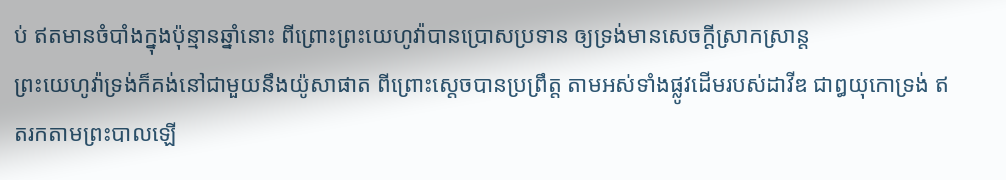ប់ ឥតមានចំបាំងក្នុងប៉ុន្មានឆ្នាំនោះ ពីព្រោះព្រះយេហូវ៉ាបានប្រោសប្រទាន ឲ្យទ្រង់មានសេចក្ដីស្រាកស្រាន្ត
ព្រះយេហូវ៉ាទ្រង់ក៏គង់នៅជាមួយនឹងយ៉ូសាផាត ពីព្រោះស្តេចបានប្រព្រឹត្ត តាមអស់ទាំងផ្លូវដើមរបស់ដាវីឌ ជាឰយុកោទ្រង់ ឥតរកតាមព្រះបាលឡើ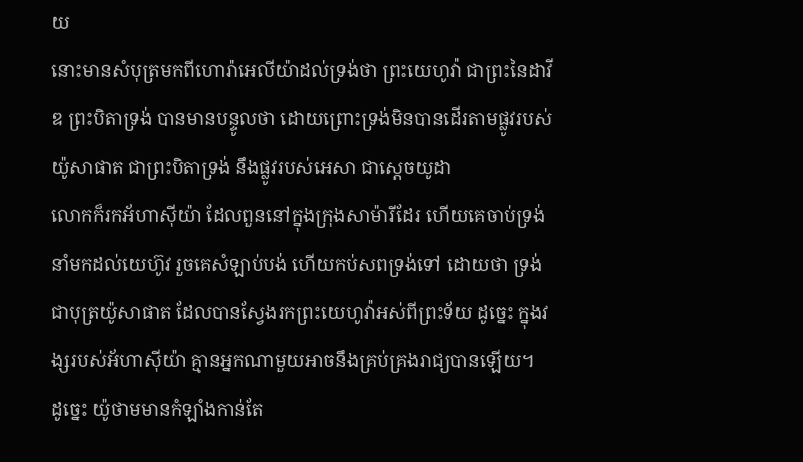យ
នោះមានសំបុត្រមកពីហោរ៉ាអេលីយ៉ាដល់ទ្រង់ថា ព្រះយេហូវ៉ា ជាព្រះនៃដាវីឌ ព្រះបិតាទ្រង់ បានមានបន្ទូលថា ដោយព្រោះទ្រង់មិនបានដើរតាមផ្លូវរបស់យ៉ូសាផាត ជាព្រះបិតាទ្រង់ នឹងផ្លូវរបស់អេសា ជាស្តេចយូដា
លោកក៏រកអ័ហាស៊ីយ៉ា ដែលពួននៅក្នុងក្រុងសាម៉ារីដែរ ហើយគេចាប់ទ្រង់ នាំមកដល់យេហ៊ូវ រួចគេសំឡាប់បង់ ហើយកប់សពទ្រង់ទៅ ដោយថា ទ្រង់ជាបុត្រយ៉ូសាផាត ដែលបានស្វែងរកព្រះយេហូវ៉ាអស់ពីព្រះទ័យ ដូច្នេះ ក្នុងវង្សរបស់អ័ហាស៊ីយ៉ា គ្មានអ្នកណាមួយអាចនឹងគ្រប់គ្រងរាជ្យបានឡើយ។
ដូច្នេះ យ៉ូថាមមានកំឡាំងកាន់តែ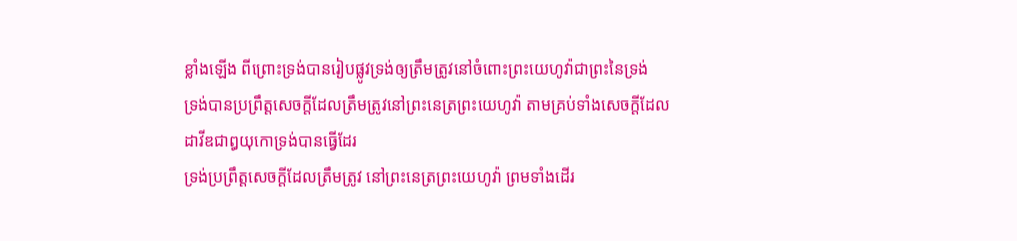ខ្លាំងឡើង ពីព្រោះទ្រង់បានរៀបផ្លូវទ្រង់ឲ្យត្រឹមត្រូវនៅចំពោះព្រះយេហូវ៉ាជាព្រះនៃទ្រង់
ទ្រង់បានប្រព្រឹត្តសេចក្ដីដែលត្រឹមត្រូវនៅព្រះនេត្រព្រះយេហូវ៉ា តាមគ្រប់ទាំងសេចក្ដីដែលដាវីឌជាឰយុកោទ្រង់បានធ្វើដែរ
ទ្រង់ប្រព្រឹត្តសេចក្ដីដែលត្រឹមត្រូវ នៅព្រះនេត្រព្រះយេហូវ៉ា ព្រមទាំងដើរ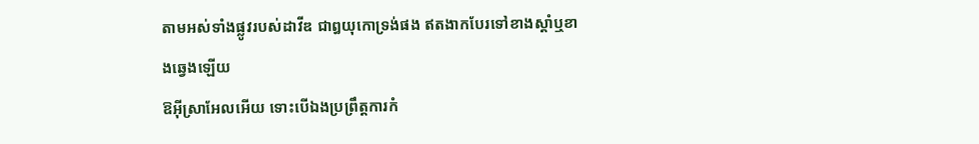តាមអស់ទាំងផ្លូវរបស់ដាវីឌ ជាឰយុកោទ្រង់ផង ឥតងាកបែរទៅខាងស្តាំឬខាងឆ្វេងឡើយ
ឱអ៊ីស្រាអែលអើយ ទោះបើឯងប្រព្រឹត្តការកំ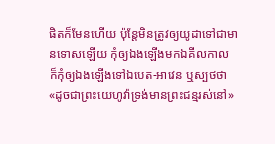ផិតក៏មែនហើយ ប៉ុន្តែមិនត្រូវឲ្យយូដាទៅជាមានទោសឡើយ កុំឲ្យឯងឡើងមកឯគីលកាល ក៏កុំឲ្យឯងឡើងទៅឯបេត-អាវេន ឬស្បថថា «ដូចជាព្រះយេហូវ៉ាទ្រង់មានព្រះជន្មរស់នៅ»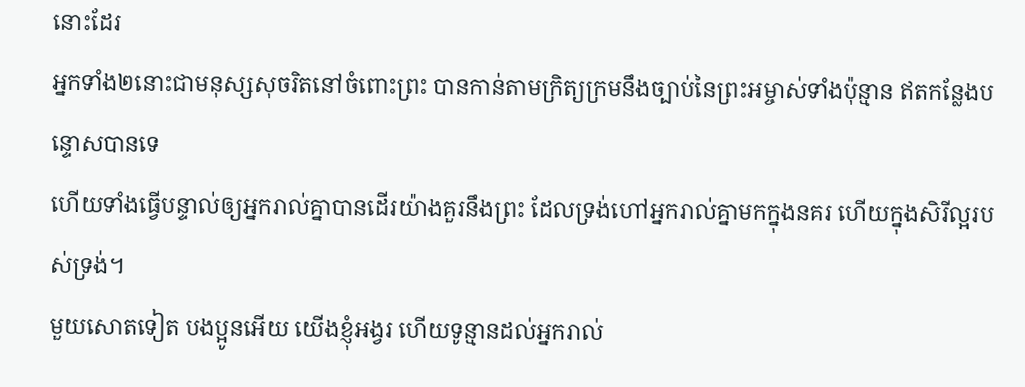នោះដែរ
អ្នកទាំង២នោះជាមនុស្សសុចរិតនៅចំពោះព្រះ បានកាន់តាមក្រិត្យក្រមនឹងច្បាប់នៃព្រះអម្ចាស់ទាំងប៉ុន្មាន ឥតកន្លែងបន្ទោសបានទេ
ហើយទាំងធ្វើបន្ទាល់ឲ្យអ្នករាល់គ្នាបានដើរយ៉ាងគួរនឹងព្រះ ដែលទ្រង់ហៅអ្នករាល់គ្នាមកក្នុងនគរ ហើយក្នុងសិរីល្អរបស់ទ្រង់។
មួយសោតទៀត បងប្អូនអើយ យើងខ្ញុំអង្វរ ហើយទូន្មានដល់អ្នករាល់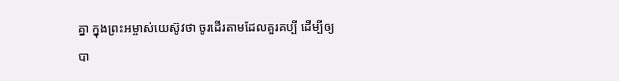គ្នា ក្នុងព្រះអម្ចាស់យេស៊ូវថា ចូរដើរតាមដែលគួរគប្បី ដើម្បីឲ្យបា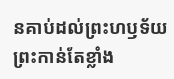នគាប់ដល់ព្រះហឫទ័យព្រះកាន់តែខ្លាំង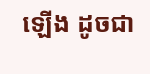ឡើង ដូចជា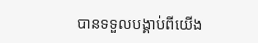បានទទួលបង្គាប់ពីយើង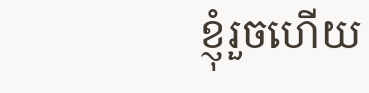ខ្ញុំរួចហើយ